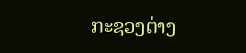ກະຊວງຕ່າງ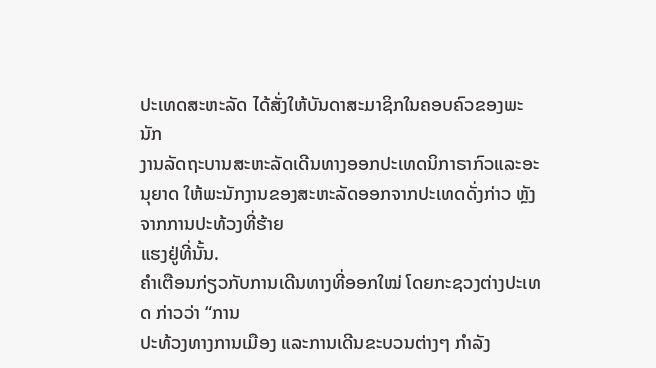ປະເທດສະຫະລັດ ໄດ້ສັ່ງໃຫ້ບັນດາສະມາຊິກໃນຄອບຄົວຂອງພະນັກ
ງານລັດຖະບານສະຫະລັດເດີນທາງອອກປະເທດນິກາຣາກົວແລະອະນຸຍາດ ໃຫ້ພະນັກງານຂອງສະຫະລັດອອກຈາກປະເທດດັ່ງກ່າວ ຫຼັງຈາກການປະທ້ວງທີ່ຮ້າຍ
ແຮງຢູ່ທີ່ນັ້ນ.
ຄຳເຕືອນກ່ຽວກັບການເດີນທາງທີ່ອອກໃໝ່ ໂດຍກະຊວງຕ່າງປະເທດ ກ່າວວ່າ “ການ
ປະທ້ວງທາງການເມືອງ ແລະການເດີນຂະບວນຕ່າງໆ ກຳລັງ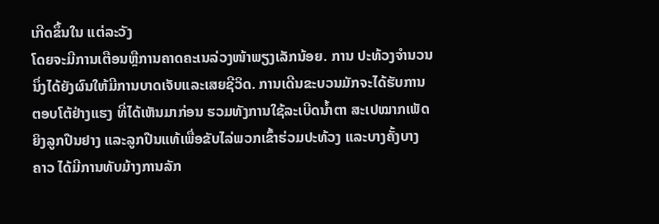ເກີດຂຶ້ນໃນ ແຕ່ລະວັງ
ໂດຍຈະມີການເຕືອນຫຼືການຄາດຄະເນລ່ວງໜ້າພຽງເລັກນ້ອຍ. ການ ປະທ້ວງຈຳນວນ
ນຶ່ງໄດ້ຍັງຜົນໃຫ້ມີການບາດເຈັບແລະເສຍຊີວິດ. ການເດີນຂະບວນມັກຈະໄດ້ຮັບການ
ຕອບໂຕ້ຢ່າງແຮງ ທີ່ໄດ້ເຫັນມາກ່ອນ ຮວມທັງການໃຊ້ລະເບີດນໍ້າຕາ ສະເປໝາກເພັດ
ຍິງລູກປືນຢາງ ແລະລູກປືນແທ້ເພື່ອຂັບໄລ່ພວກເຂົ້າຮ່ວມປະທ້ວງ ແລະບາງຄັ້ງບາງ
ຄາວ ໄດ້ມີການທັບມ້າງການລັກ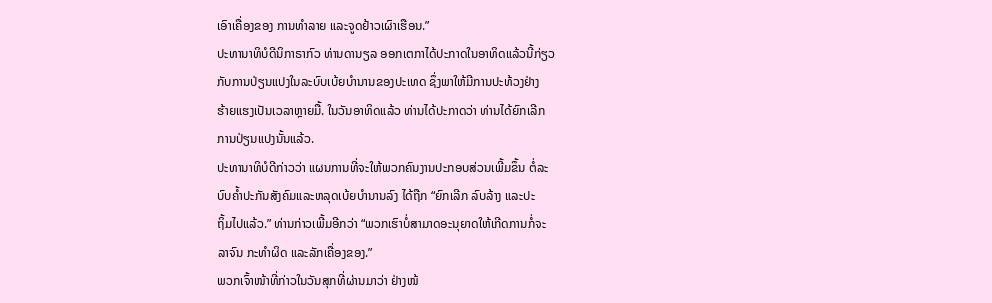ເອົາເຄື່ອງຂອງ ການທຳລາຍ ແລະຈູດຢ້າວເຜົາເຮືອນ.”
ປະທານາທິບໍດີນິກາຣາກົວ ທ່ານດານຽລ ອອກເຕກາໄດ້ປະກາດໃນອາທິດແລ້ວນີ້ກ່ຽວ
ກັບການປ່ຽນແປງໃນລະບົບເບ້ຍບຳນານຂອງປະເທດ ຊຶ່ງພາໃຫ້ມີການປະທ້ວງຢ່າງ
ຮ້າຍແຮງເປັນເວລາຫຼາຍມື້. ໃນວັນອາທິດແລ້ວ ທ່ານໄດ້ປະກາດວ່າ ທ່ານໄດ້ຍົກເລີກ
ການປ່ຽນແປງນັ້ນແລ້ວ.
ປະທານາທິບໍດີກ່າວວ່າ ແຜນການທີ່ຈະໃຫ້ພວກຄົນງານປະກອບສ່ວນເພີ້ມຂຶ້ນ ຕໍ່ລະ
ບົບຄ້ຳປະກັນສັງຄົມແລະຫລຸດເບ້ຍບຳນານລົງ ໄດ້ຖືກ “ຍົກເລີກ ລົບລ້າງ ແລະປະ
ຖິ້ມໄປແລ້ວ.” ທ່ານກ່າວເພີ້ມອີກວ່າ “ພວກເຮົາບໍ່ສາມາດອະນຸຍາດໃຫ້ເກີດການກໍ່ຈະ
ລາຈົນ ກະທຳຜິດ ແລະລັກເຄື່ອງຂອງ.”
ພວກເຈົ້າໜ້າທີ່ກ່າວໃນວັນສຸກທີ່ຜ່ານມາວ່າ ຢ່າງໜ້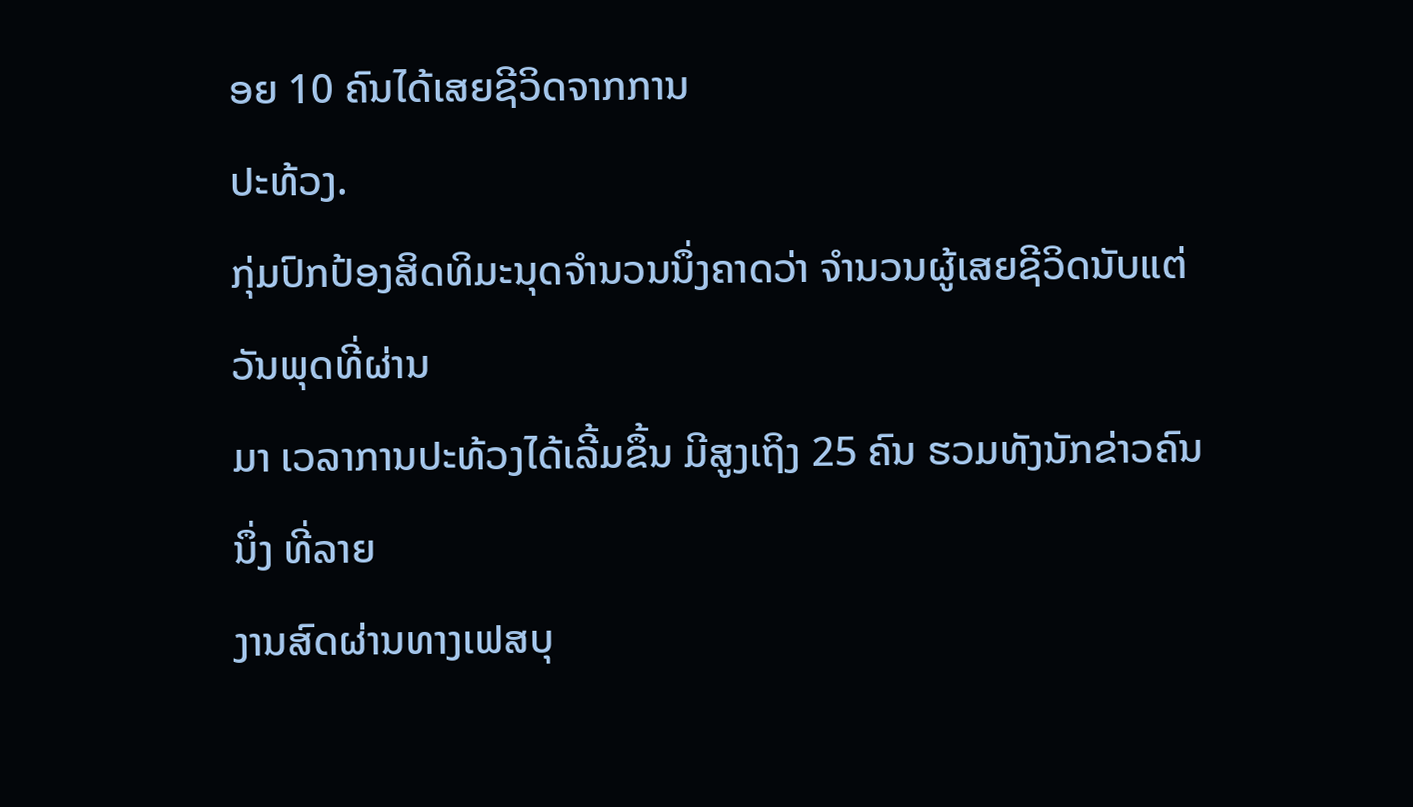ອຍ 10 ຄົນໄດ້ເສຍຊີວິດຈາກການ
ປະທ້ວງ.
ກຸ່ມປົກປ້ອງສິດທິມະນຸດຈຳນວນນຶ່ງຄາດວ່າ ຈຳນວນຜູ້ເສຍຊີວິດນັບແຕ່ວັນພຸດທີ່ຜ່ານ
ມາ ເວລາການປະທ້ວງໄດ້ເລີ້ມຂຶ້ນ ມີສູງເຖິງ 25 ຄົນ ຮວມທັງນັກຂ່າວຄົນນຶ່ງ ທີ່ລາຍ
ງານສົດຜ່ານທາງເຟສບຸ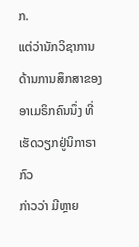ກ.
ແຕ່ວ່ານັກວິຊາການດ້ານການສຶກສາຂອງອາເມຣິກຄົນນຶ່ງ ທີ່ເຮັດວຽກຢູ່ນິກາຣາກົວ
ກ່າວວ່າ ມີຫຼາຍ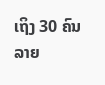ເຖິງ 30 ຄົນ ລາຍ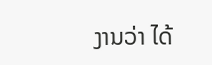ງານວ່າ ໄດ້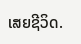ເສຍຊີວິດ.